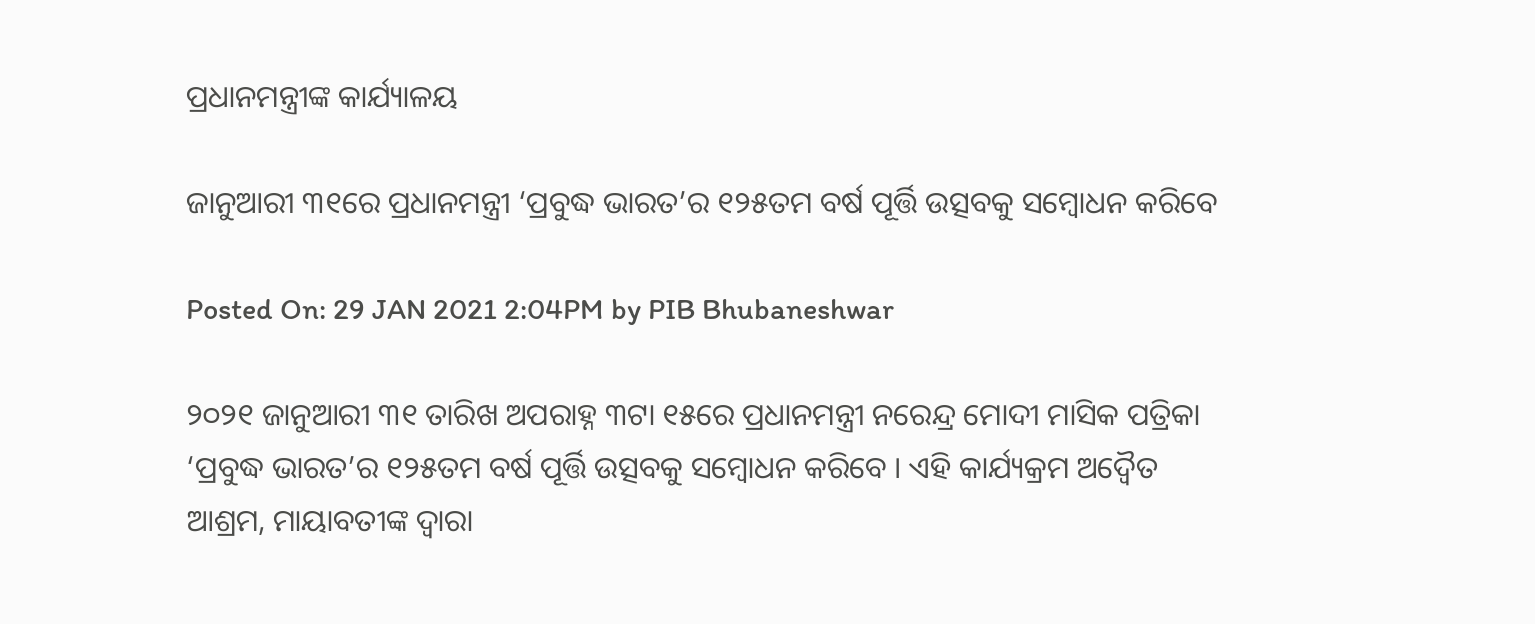ପ୍ରଧାନମନ୍ତ୍ରୀଙ୍କ କାର୍ଯ୍ୟାଳୟ

ଜାନୁଆରୀ ୩୧ରେ ପ୍ରଧାନମନ୍ତ୍ରୀ ‘ପ୍ରବୁଦ୍ଧ ଭାରତ’ର ୧୨୫ତମ ବର୍ଷ ପୂର୍ତ୍ତି ଉତ୍ସବକୁ ସମ୍ବୋଧନ କରିବେ

Posted On: 29 JAN 2021 2:04PM by PIB Bhubaneshwar

୨୦୨୧ ଜାନୁଆରୀ ୩୧ ତାରିଖ ଅପରାହ୍ନ ୩ଟା ୧୫ରେ ପ୍ରଧାନମନ୍ତ୍ରୀ ନରେନ୍ଦ୍ର ମୋଦୀ ମାସିକ ପତ୍ରିକା ‘ପ୍ରବୁଦ୍ଧ ଭାରତ’ର ୧୨୫ତମ ବର୍ଷ ପୂର୍ତ୍ତି ଉତ୍ସବକୁ ସମ୍ବୋଧନ କରିବେ । ଏହି କାର୍ଯ୍ୟକ୍ରମ ଅଦ୍ୱୈତ ଆଶ୍ରମ, ମାୟାବତୀଙ୍କ ଦ୍ୱାରା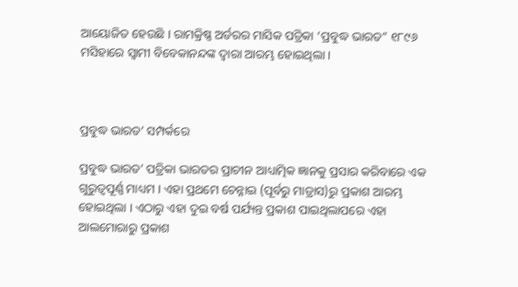ଆୟୋଜିତ ହେଉଛି । ରାମକ୍ରିଷ୍ଣ ଅର୍ଡରର ମାସିକ ପତ୍ରିକା ‘ପ୍ରବୁଦ୍ଧ ଭାରତ” ୧୮୯୬ ମସିହାରେ ସ୍ୱାମୀ ବିବେକାନନ୍ଦଙ୍କ ଦ୍ୱାରା ଆରମ୍ଭ ହୋଇଥିଲା ।



ପ୍ରବୁଦ୍ଧ ଭାରତ’ ସମ୍ପର୍କରେ

ପ୍ରବୁଦ୍ଧ ଭାରତ’ ପତ୍ରିକା ଭାରତର ପ୍ରାଚୀନ ଆଧ୍ୟାତ୍ମିକ ଜ୍ଞାନକୁ ପ୍ରସାର କରିବାରେ ଏକ ଗୁରୁତ୍ୱପୂର୍ଣ୍ଣ ମାଧ୍ୟମ । ଏହା ପ୍ରଥମେ ଚେନ୍ନାଇ (ପୂର୍ବରୁ ମାଡ୍ରାସ)ରୁ ପ୍ରକାଶ ଆରମ୍ଭ ହୋଇଥିଲା । ଏଠାରୁ ଏହା ଦୁଇ ବର୍ଷ ପର୍ଯ୍ୟନ୍ତ ପ୍ରକାଶ ପାଇଥିଲାପରେ ଏହା ଆଲମୋରାରୁ ପ୍ରକାଶ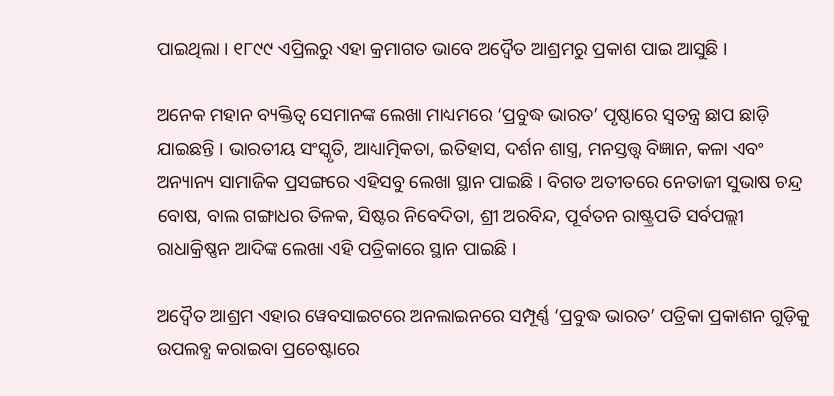ପାଇଥିଲା । ୧୮୯୯ ଏପ୍ରିଲରୁ ଏହା କ୍ରମାଗତ ଭାବେ ଅଦ୍ୱୈତ ଆଶ୍ରମରୁ ପ୍ରକାଶ ପାଇ ଆସୁଛି ।

ଅନେକ ମହାନ ବ୍ୟକ୍ତିତ୍ଵ ସେମାନଙ୍କ ଲେଖା ମାଧ୍ୟମରେ ‘ପ୍ରବୁଦ୍ଧ ଭାରତ’ ପୃଷ୍ଠାରେ ସ୍ୱତନ୍ତ୍ର ଛାପ ଛାଡ଼ି ଯାଇଛନ୍ତି । ଭାରତୀୟ ସଂସ୍କୃତି, ଆଧ୍ୟାତ୍ମିକତା, ଇତିହାସ, ଦର୍ଶନ ଶାସ୍ତ୍ର, ମନସ୍ତତ୍ତ୍ୱ ବିଜ୍ଞାନ, କଳା ଏବଂ ଅନ୍ୟାନ୍ୟ ସାମାଜିକ ପ୍ରସଙ୍ଗରେ ଏହିସବୁ ଲେଖା ସ୍ଥାନ ପାଇଛି । ବିଗତ ଅତୀତରେ ନେତାଜୀ ସୁଭାଷ ଚନ୍ଦ୍ର ବୋଷ, ବାଲ ଗଙ୍ଗାଧର ତିଳକ, ସିଷ୍ଟର ନିବେଦିତା, ଶ୍ରୀ ଅରବିନ୍ଦ, ପୂର୍ବତନ ରାଷ୍ଟ୍ରପତି ସର୍ବପଲ୍ଲୀ ରାଧାକ୍ରିଷ୍ଣନ ଆଦିଙ୍କ ଲେଖା ଏହି ପତ୍ରିକାରେ ସ୍ଥାନ ପାଇଛି ।

ଅଦ୍ୱୈତ ଆଶ୍ରମ ଏହାର ୱେବସାଇଟରେ ଅନଲାଇନରେ ସମ୍ପୂର୍ଣ୍ଣ ‘ପ୍ରବୁଦ୍ଧ ଭାରତ’ ପତ୍ରିକା ପ୍ରକାଶନ ଗୁଡ଼ିକୁ ଉପଲବ୍ଧ କରାଇବା ପ୍ରଚେଷ୍ଟାରେ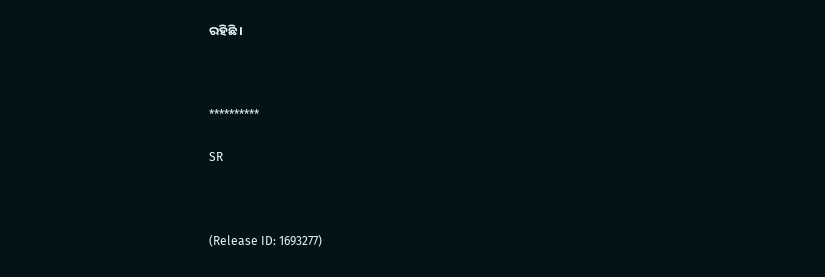ରହିଛି ।



**********

SR



(Release ID: 1693277)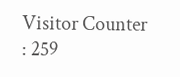Visitor Counter : 259